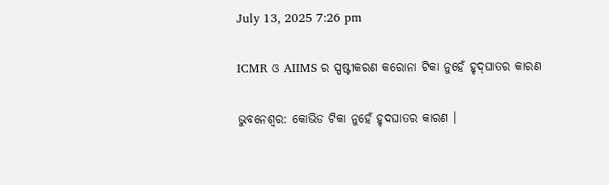July 13, 2025 7:26 pm

ICMR ଓ AIIMS ର ସ୍ପଷ୍ଟୀକରଣ କରୋନା ଟିକା ନୁହେଁ ହୃଦ୍‌ଘାତର କାରଣ

ଭୁବନେଶ୍ୱର: କୋଭିଡ ଟିକା ନୁହେଁ ହୃଦଘାତର କାରଣ ।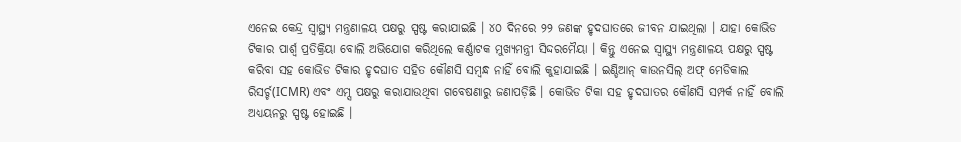ଏନେଇ କେନ୍ଦ୍ର ସ୍ୱାସ୍ଥ୍ୟ ମନ୍ତ୍ରଣାଳୟ ପକ୍ଷରୁ ସ୍ପଷ୍ଟ କରାଯାଇଛି । ୪୦ ଦିନରେ ୨୨ ଜଣଙ୍କ ହୃଦଘାତରେ ଜୀବନ ଯାଇଥିଲା । ଯାହା କୋଭିଡ ଟିକାର ପାର୍ଶ୍ୱ ପ୍ରତିକ୍ରିୟା ବୋଲି ଅଭିଯୋଗ କରିଥିଲେ କର୍ଣ୍ଣାଟକ ମୁଖ୍ୟମନ୍ତ୍ରୀ ସିଦ୍ଦରମୈୟା । କିନ୍ତୁ ଏନେଇ ସ୍ୱାସ୍ଥ୍ୟ ମନ୍ତ୍ରଣାଳୟ ପକ୍ଷରୁ ସ୍ପଷ୍ଟ କରିବା ସହ କୋଭିଡ ଟିକାର ହୃଦଘାତ ସହିତ କୌଣସି ସମ୍ବନ୍ଧ ନାହିଁ ବୋଲି କୁହାଯାଇଛି । ଇଣ୍ଡିଆନ୍ କାଉନସିଲ୍ ଅଫ୍ ମେଡିକାଲ ରିସର୍ଚ୍ଚ(ICMR) ଏବଂ ଏମ୍ସ ପକ୍ଷରୁ କରାଯାଉଥିବା ଗବେଷଣାରୁ ଜଣାପଡ଼ିଛି । କୋଭିଡ ଟିକା ସହ ହୃଦଘାତର କୌଣସି ସମ୍ପର୍କ ନାହିଁ ବୋଲି ଅଧ୍ୟୟନରୁ ସ୍ପଷ୍ଟ ହୋଇଛି ।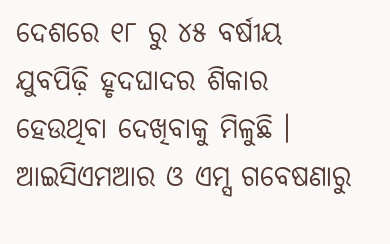ଦେଶରେ ୧୮ ରୁ ୪୫ ବର୍ଷୀୟ ଯୁବପିଢ଼ି ହୃଦଘାଦର ଶିକାର ହେଉଥିବା ଦେଖିବାକୁ ମିଳୁଛି । ଆଇସିଏମଆର ଓ ଏମ୍ସ ଗବେଷଣାରୁ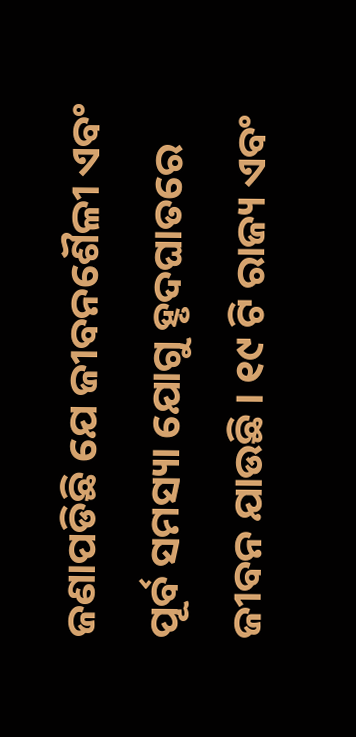ଜଣାପଡିଛି ଯେ ଜୀବନଶୈଳୀ ଏବଂ ପୂର୍ବ ସମସ୍ୟା ଯୋଗୁ ହୃଦଘାତରେ ଜୀବନ ଯାଉଛି । ୧୯ ଟି ରାଜ୍ୟ ଏବଂ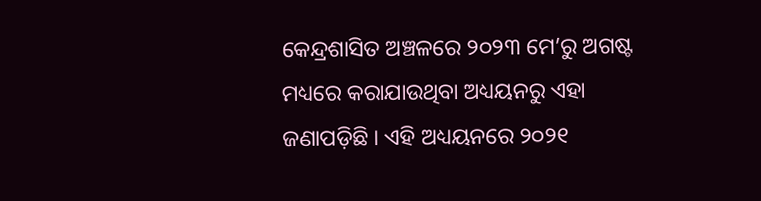କେନ୍ଦ୍ରଶାସିତ ଅଞ୍ଚଳରେ ୨୦୨୩ ମେ’ରୁ ଅଗଷ୍ଟ ମଧ୍ୟରେ କରାଯାଉଥିବା ଅଧ୍ୟୟନରୁ ଏହା ଜଣାପଡ଼ିଛି । ଏହି ଅଧ୍ୟୟନରେ ୨୦୨୧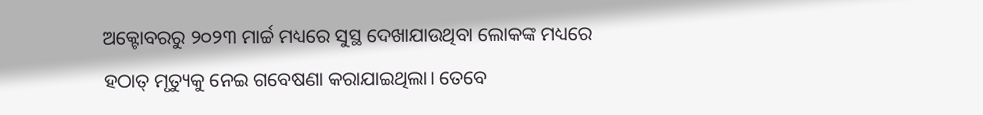ଅକ୍ଟୋବରରୁ ୨୦୨୩ ମାର୍ଚ୍ଚ ମଧ୍ୟରେ ସୁସ୍ଥ ଦେଖାଯାଉଥିବା ଲୋକଙ୍କ ମଧ୍ୟରେ ହଠାତ୍ ମୃତ୍ୟୁକୁ ନେଇ ଗବେଷଣା କରାଯାଇଥିଲା। ତେବେ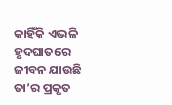କାହିଁକି ଏଭଳି ହୃଦଘାତରେ ଜୀବନ ଯାଉଛି ତା’ର ପ୍ରକୃତ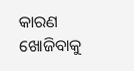କାରଣ ଖୋଜିବାକୁ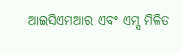ଆଇସିଏମଆର ଏବଂ ଏମ୍ସ ମିଳିତ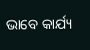ଭାବେ କାର୍ଯ୍ୟ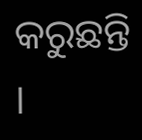କରୁଛନ୍ତି ।